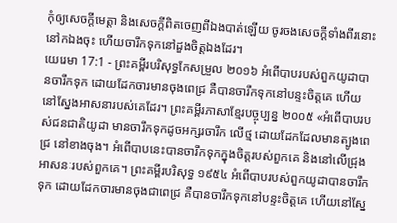កុំឲ្យសេចក្ដីមេត្តា និងសេចក្ដីពិតចេញពីឯងបាត់ឡើយ ចូរចងសេចក្ដីទាំងពីរនោះនៅកឯងចុះ ហើយចារឹកទុកនៅដួងចិត្តឯងដែរ។
យេរេមា 17:1 - ព្រះគម្ពីរបរិសុទ្ធកែសម្រួល ២០១៦ អំពើបាបរបស់ពួកយូដាបានចារឹកទុក ដោយដែកចារមានចុងពេជ្រ គឺបានចារឹកទុកនៅបន្ទះចិត្តគេ ហើយនៅស្នែងអាសនារបស់គេដែរ។ ព្រះគម្ពីរភាសាខ្មែរបច្ចុប្បន្ន ២០០៥ «អំពើបាបរបស់ជនជាតិយូដា មានចារឹកទុកដូចអក្សរចារឹក លើថ្ម ដោយដែកដែលមានត្បូងពេជ្រ នៅខាងចុង។ អំពើបាបនេះបានចារឹកទុកក្នុងចិត្តរបស់ពួកគេ និងនៅលើជ្រុងអាសនៈរបស់ពួកគេ។ ព្រះគម្ពីរបរិសុទ្ធ ១៩៥៤ អំពើបាបរបស់ពួកយូដាបានចារឹកទុក ដោយដែកចារមានចុងជាពេជ្រ គឺបានចារឹកទុកនៅបន្ទះចិត្តគេ ហើយនៅស្នែ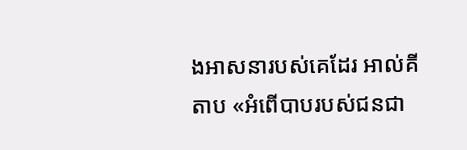ងអាសនារបស់គេដែរ អាល់គីតាប «អំពើបាបរបស់ជនជា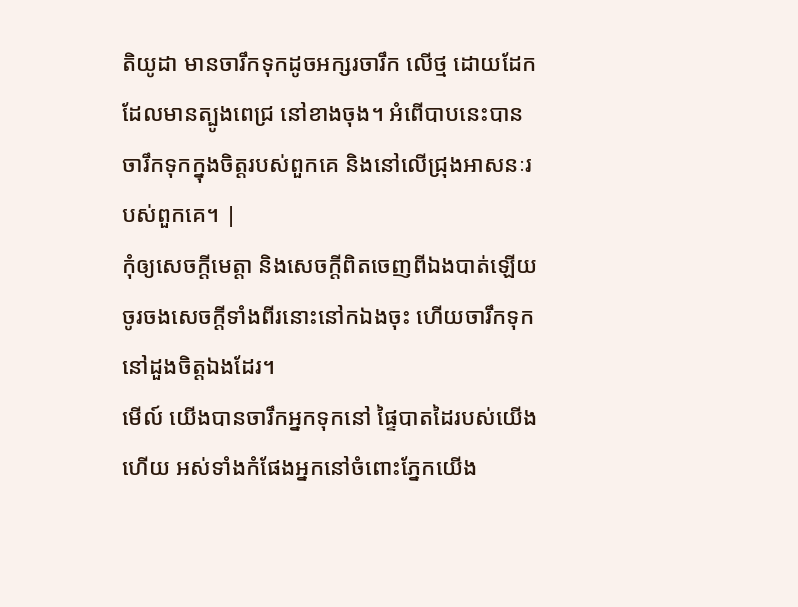តិយូដា មានចារឹកទុកដូចអក្សរចារឹក លើថ្ម ដោយដែកដែលមានត្បូងពេជ្រ នៅខាងចុង។ អំពើបាបនេះបានចារឹកទុកក្នុងចិត្តរបស់ពួកគេ និងនៅលើជ្រុងអាសនៈរបស់ពួកគេ។ |
កុំឲ្យសេចក្ដីមេត្តា និងសេចក្ដីពិតចេញពីឯងបាត់ឡើយ ចូរចងសេចក្ដីទាំងពីរនោះនៅកឯងចុះ ហើយចារឹកទុកនៅដួងចិត្តឯងដែរ។
មើល៍ យើងបានចារឹកអ្នកទុកនៅ ផ្ទៃបាតដៃរបស់យើងហើយ អស់ទាំងកំផែងអ្នកនៅចំពោះភ្នែកយើង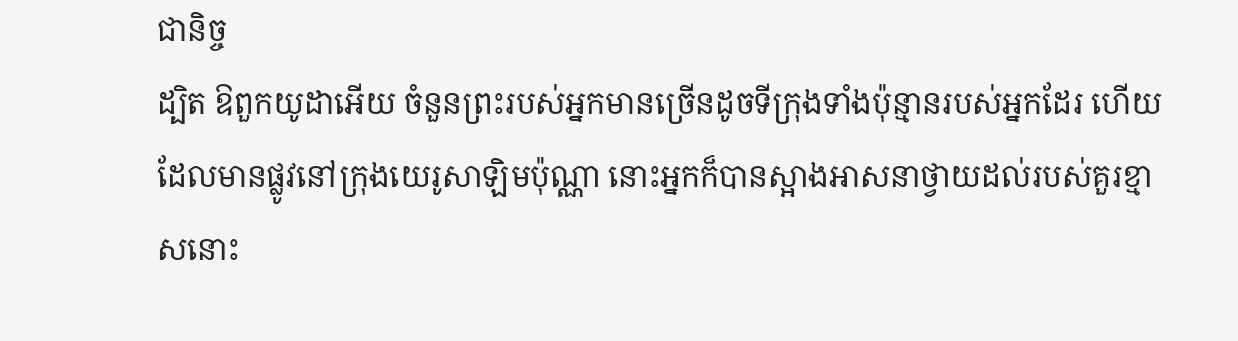ជានិច្ច
ដ្បិត ឱពួកយូដាអើយ ចំនួនព្រះរបស់អ្នកមានច្រើនដូចទីក្រុងទាំងប៉ុន្មានរបស់អ្នកដែរ ហើយដែលមានផ្លូវនៅក្រុងយេរូសាឡិមប៉ុណ្ណា នោះអ្នកក៏បានស្អាងអាសនាថ្វាយដល់របស់គួរខ្មាសនោះ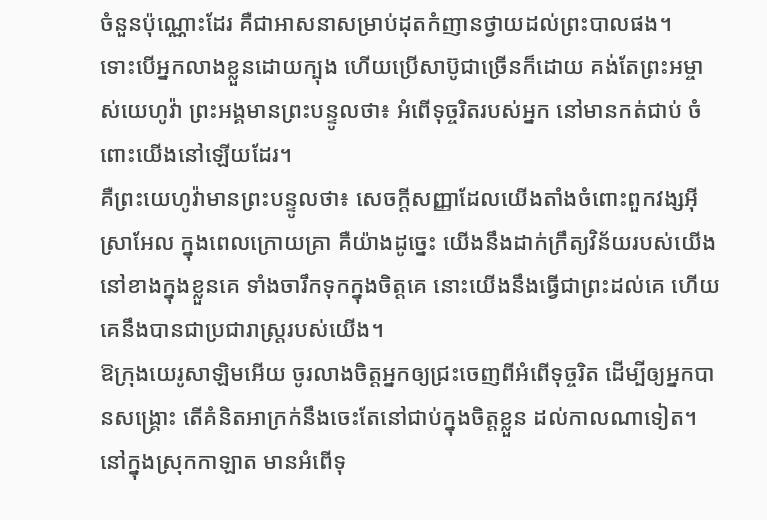ចំនួនប៉ុណ្ណោះដែរ គឺជាអាសនាសម្រាប់ដុតកំញានថ្វាយដល់ព្រះបាលផង។
ទោះបើអ្នកលាងខ្លួនដោយក្បុង ហើយប្រើសាប៊ូជាច្រើនក៏ដោយ គង់តែព្រះអម្ចាស់យេហូវ៉ា ព្រះអង្គមានព្រះបន្ទូលថា៖ អំពើទុច្ចរិតរបស់អ្នក នៅមានកត់ជាប់ ចំពោះយើងនៅឡើយដែរ។
គឺព្រះយេហូវ៉ាមានព្រះបន្ទូលថា៖ សេចក្ដីសញ្ញាដែលយើងតាំងចំពោះពួកវង្សអ៊ីស្រាអែល ក្នុងពេលក្រោយគ្រា គឺយ៉ាងដូច្នេះ យើងនឹងដាក់ក្រឹត្យវិន័យរបស់យើង នៅខាងក្នុងខ្លួនគេ ទាំងចារឹកទុកក្នុងចិត្តគេ នោះយើងនឹងធ្វើជាព្រះដល់គេ ហើយគេនឹងបានជាប្រជារាស្ត្ររបស់យើង។
ឱក្រុងយេរូសាឡិមអើយ ចូរលាងចិត្តអ្នកឲ្យជ្រះចេញពីអំពើទុច្ចរិត ដើម្បីឲ្យអ្នកបានសង្គ្រោះ តើគំនិតអាក្រក់នឹងចេះតែនៅជាប់ក្នុងចិត្តខ្លួន ដល់កាលណាទៀត។
នៅក្នុងស្រុកកាឡាត មានអំពើទុ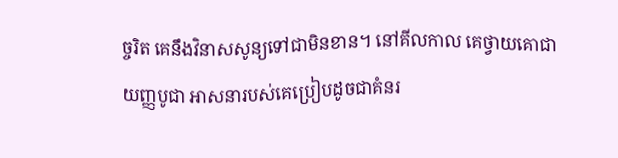ច្ចរិត គេនឹងវិនាសសូន្យទៅជាមិនខាន។ នៅគីលកាល គេថ្វាយគោជាយញ្ញបូជា អាសនារបស់គេប្រៀបដូចជាគំនរ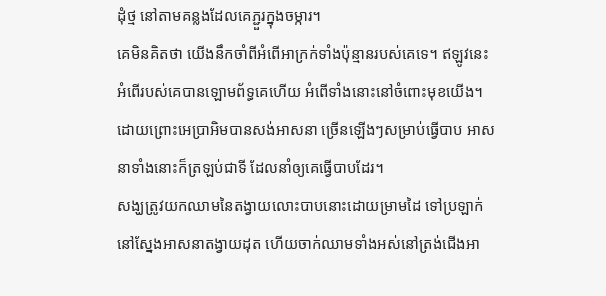ដុំថ្ម នៅតាមគន្លងដែលគេភ្ជួរក្នុងចម្ការ។
គេមិនគិតថា យើងនឹកចាំពីអំពើអាក្រក់ទាំងប៉ុន្មានរបស់គេទេ។ ឥឡូវនេះ អំពើរបស់គេបានឡោមព័ទ្ធគេហើយ អំពើទាំងនោះនៅចំពោះមុខយើង។
ដោយព្រោះអេប្រាអិមបានសង់អាសនា ច្រើនឡើងៗសម្រាប់ធ្វើបាប អាសនាទាំងនោះក៏ត្រឡប់ជាទី ដែលនាំឲ្យគេធ្វើបាបដែរ។
សង្ឃត្រូវយកឈាមនៃតង្វាយលោះបាបនោះដោយម្រាមដៃ ទៅប្រឡាក់នៅស្នែងអាសនាតង្វាយដុត ហើយចាក់ឈាមទាំងអស់នៅត្រង់ជើងអា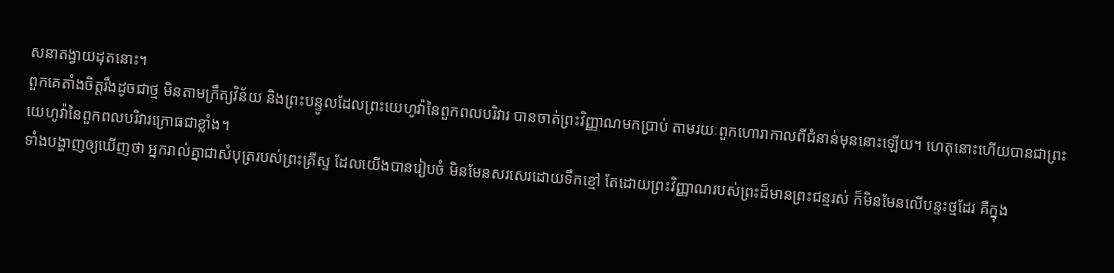សនាតង្វាយដុតនោះ។
ពួកគេតាំងចិត្តរឹងដូចជាថ្ម មិនតាមក្រឹត្យវិន័យ និងព្រះបន្ទូលដែលព្រះយេហូវ៉ានៃពួកពលបរិវារ បានចាត់ព្រះវិញ្ញាណមកប្រាប់ តាមរយៈពួកហោរាកាលពីជំនាន់មុននោះឡើយ។ ហេតុនោះហើយបានជាព្រះយេហូវ៉ានៃពួកពលបរិវារក្រោធជាខ្លាំង។
ទាំងបង្ហាញឲ្យឃើញថា អ្នករាល់គ្នាជាសំបុត្ររបស់ព្រះគ្រីស្ទ ដែលយើងបានរៀបចំ មិនមែនសរសេរដោយទឹកខ្មៅ តែដោយព្រះវិញ្ញាណរបស់ព្រះដ៏មានព្រះជន្មរស់ ក៏មិនមែនលើបន្ទះថ្មដែរ គឺក្នុង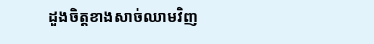ដួងចិត្តខាងសាច់ឈាមវិញ